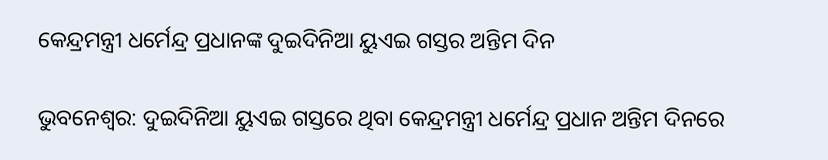କେନ୍ଦ୍ରମନ୍ତ୍ରୀ ଧର୍ମେନ୍ଦ୍ର ପ୍ରଧାନଙ୍କ ଦୁଇଦିନିଆ ୟୁଏଇ ଗସ୍ତର ଅନ୍ତିମ ଦିନ

ଭୁବନେଶ୍ୱର: ଦୁଇଦିନିଆ ୟୁଏଇ ଗସ୍ତରେ ଥିବା କେନ୍ଦ୍ରମନ୍ତ୍ରୀ ଧର୍ମେନ୍ଦ୍ର ପ୍ରଧାନ ଅନ୍ତିମ ଦିନରେ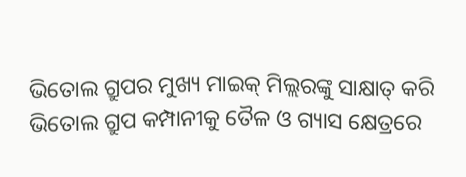ଭିତୋଲ ଗ୍ରୁପର ମୁଖ୍ୟ ମାଇକ୍ ମିଲ୍ଲରଙ୍କୁ ସାକ୍ଷାତ୍ କରି ଭିତୋଲ ଗ୍ରୁପ କମ୍ପାନୀକୁ ତୈଳ ଓ ଗ୍ୟାସ କ୍ଷେତ୍ରରେ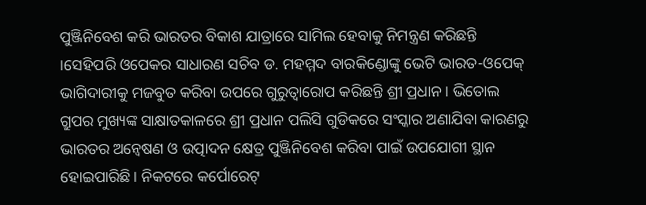ପୁଞ୍ଜିନିବେଶ କରି ଭାରତର ବିକାଶ ଯାତ୍ରାରେ ସାମିଲ ହେବାକୁ ନିମନ୍ତ୍ରଣ କରିଛନ୍ତି ।ସେହିପରି ଓପେକର ସାଧାରଣ ସଚିବ ଡ. ମହମ୍ମଦ ବାରକିଣ୍ଡୋଙ୍କୁ ଭେଟି ଭାରତ-ଓପେକ୍ ଭାଗିଦାରୀକୁ ମଜବୁତ କରିବା ଉପରେ ଗୁରୁତ୍ୱାରୋପ କରିଛନ୍ତି ଶ୍ରୀ ପ୍ରଧାନ । ଭିତୋଲ ଗ୍ରୁପର ମୁଖ୍ୟଙ୍କ ସାକ୍ଷାତକାଳରେ ଶ୍ରୀ ପ୍ରଧାନ ପଲିସି ଗୁଡିକରେ ସଂସ୍କାର ଅଣାଯିବା କାରଣରୁ ଭାରତର ଅନ୍ୱେଷଣ ଓ ଉତ୍ପାଦନ କ୍ଷେତ୍ର ପୁଞ୍ଜିନିବେଶ କରିବା ପାଇଁ ଉପଯୋଗୀ ସ୍ଥାନ ହୋଇପାରିଛି । ନିକଟରେ କର୍ପୋରେଟ୍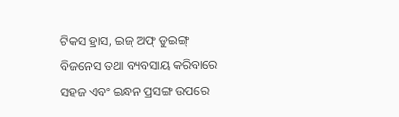ଟିକସ ହ୍ରାସ, ଇଜ୍ ଅଫ୍ ଡୁଇଙ୍ଗ୍ ବିଜନେସ ତଥା ବ୍ୟବସାୟ କରିବାରେ ସହଜ ଏବଂ ଇନ୍ଧନ ପ୍ରସଙ୍ଗ ଉପରେ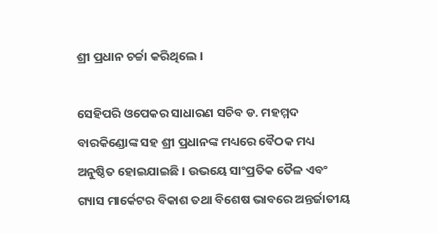ଶ୍ରୀ ପ୍ରଧାନ ଚର୍ଚ୍ଚା କରିଥିଲେ ।

ସେହିପରି ଓପେକର ସାଧାରଣ ସଚିବ ଡ. ମହମ୍ମଦ ବାରକିଣ୍ଡୋଙ୍କ ସହ ଶ୍ରୀ ପ୍ରଧାନଙ୍କ ମଧ୍ୟରେ ବୈଠକ ମଧ୍ୟ ଅନୁଷ୍ଠିତ ହୋଇଯାଇଛି । ଉଭୟେ ସାଂପ୍ରତିକ ତୈଳ ଏବଂ ଗ୍ୟାସ ମାର୍କେଟର ବିକାଶ ତଥା ବିଶେଷ ଭାବରେ ଅନ୍ତର୍ଜାତୀୟ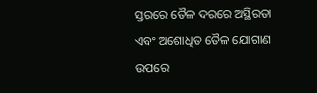ସ୍ତରରେ ତୈଳ ଦରରେ ଅସ୍ଥିରତା ଏବଂ ଅଶୋଧିତ ତୈଳ ଯୋଗାଣ ଉପରେ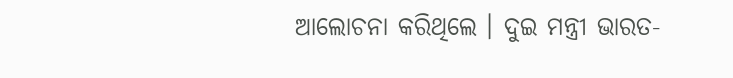ଆଲୋଚନା କରିଥିଲେ । ଦୁଇ ମନ୍ତ୍ରୀ ଭାରତ-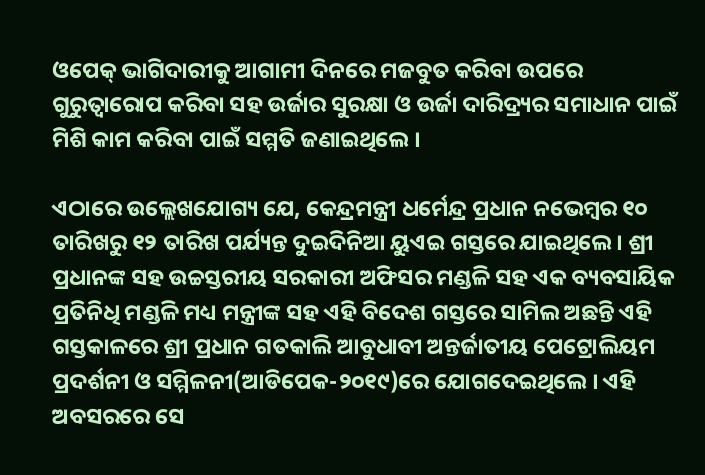ଓପେକ୍ ଭାଗିଦାରୀକୁ ଆଗାମୀ ଦିନରେ ମଜବୁତ କରିବା ଉପରେ ଗୁରୁତ୍ୱାରୋପ କରିବା ସହ ଉର୍ଜାର ସୁରକ୍ଷା ଓ ଉର୍ଜା ଦାରିଦ୍ର‌୍ୟର ସମାଧାନ ପାଇଁ ମିଶି କାମ କରିବା ପାଇଁ ସମ୍ମତି ଜଣାଇଥିଲେ ।

ଏଠାରେ ଉଲ୍ଲେଖଯୋଗ୍ୟ ଯେ, କେନ୍ଦ୍ରମନ୍ତ୍ରୀ ଧର୍ମେନ୍ଦ୍ର ପ୍ରଧାନ ନଭେମ୍ବର ୧୦ ତାରିଖରୁ ୧୨ ତାରିଖ ପର୍ଯ୍ୟନ୍ତ ଦୁଇଦିନିଆ ୟୁଏଇ ଗସ୍ତରେ ଯାଇଥିଲେ । ଶ୍ରୀ ପ୍ରଧାନଙ୍କ ସହ ଉଚ୍ଚସ୍ତରୀୟ ସରକାରୀ ଅଫିସର ମଣ୍ଡଳି ସହ ଏକ ବ୍ୟବସାୟିକ ପ୍ରତିନିଧି ମଣ୍ଡଳି ମଧ୍ୟ ମନ୍ତ୍ରୀଙ୍କ ସହ ଏହି ବିଦେଶ ଗସ୍ତରେ ସାମିଲ ଅଛନ୍ତି ଏହି ଗସ୍ତକାଳରେ ଶ୍ରୀ ପ୍ରଧାନ ଗତକାଲି ଆବୁଧାବୀ ଅନ୍ତର୍ଜାତୀୟ ପେଟ୍ରୋଲିୟମ ପ୍ରଦର୍ଶନୀ ଓ ସମ୍ମିଳନୀ(ଆଡିପେକ-୨୦୧୯)ରେ ଯୋଗଦେଇଥିଲେ । ଏହି ଅବସରରେ ସେ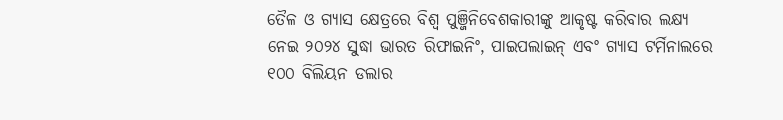ତୈଳ ଓ ଗ୍ୟାସ କ୍ଷେତ୍ରରେ ବିଶ୍ୱ ପୁଞ୍ଜିନିବେଶକାରୀଙ୍କୁ ଆକୃଷ୍ଟ କରିବାର ଲକ୍ଷ୍ୟ ନେଇ ୨୦୨୪ ସୁଦ୍ଧା ଭାରତ ରିଫାଇନିଂ, ପାଇପଲାଇନ୍ ଏବଂ ଗ୍ୟାସ ଟର୍ମିନାଲରେ ୧୦୦ ବିଲିୟନ ଡଲାର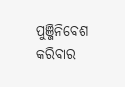ପୁଞ୍ଜିନିବେଶ କରିବାର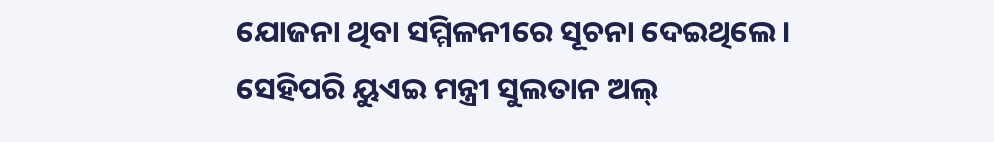ଯୋଜନା ଥିବା ସମ୍ମିଳନୀରେ ସୂଚନା ଦେଇଥିଲେ । ସେହିପରି ୟୁଏଇ ମନ୍ତ୍ରୀ ସୁଲତାନ ଅଲ୍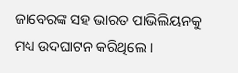ଜାବେରଙ୍କ ସହ ଭାରତ ପାଭିଲିୟନକୁ ମଧ୍ୟ ଉଦଘାଟନ କରିଥିଲେ ।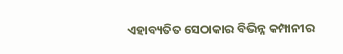ଏହାବ୍ୟତିତ ସେଠାକାର ବିଭିନ୍ନ କମ୍ପାନୀର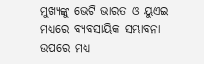ମୁଖ୍ୟଙ୍କୁ ଭେଟି ଭାରତ ଓ ୟୁଏଇ ମଧ୍ୟରେ ବ୍ୟବସାୟିକ ସମ୍ଭାବନା ଉପରେ ମଧ୍ୟ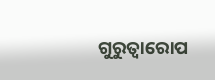ଗୁରୁତ୍ୱାରୋପ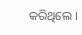କରିଥିଲେ ।